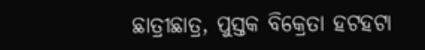ଛାତ୍ରୀଛାତ୍ର, ପୁସ୍ତକ ବିକ୍ରେତା ହଟହଟା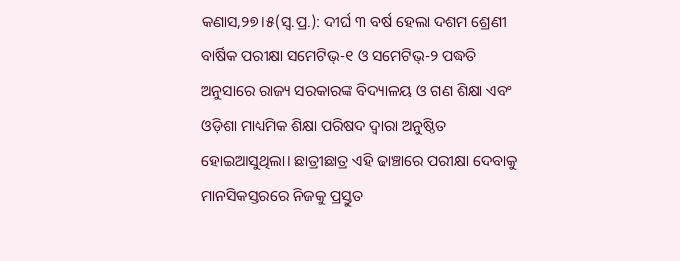କଣାସ,୨୭।୫(ସ୍ବ.ପ୍ର.): ଦୀର୍ଘ ୩ ବର୍ଷ ହେଲା ଦଶମ ଶ୍ରେଣୀ ବାର୍ଷିକ ପରୀକ୍ଷା ସମେଟିଭ୍‌-୧ ଓ ସମେଟିଭ୍‌-୨ ପଦ୍ଧତି ଅନୁସାରେ ରାଜ୍ୟ ସରକାରଙ୍କ ବିଦ୍ୟାଳୟ ଓ ଗଣ ଶିକ୍ଷା ଏବଂ ଓଡ଼ିଶା ମାଧ୍ୟମିକ ଶିକ୍ଷା ପରିଷଦ ଦ୍ୱାରା ଅନୁଷ୍ଠିତ ହୋଇଆସୁଥିଲା। ଛାତ୍ରୀଛାତ୍ର ଏହି ଢାଞ୍ଚାରେ ପରୀକ୍ଷା ଦେବାକୁ ମାନସିକସ୍ତରରେ ନିଜକୁ ପ୍ରସ୍ତୁତ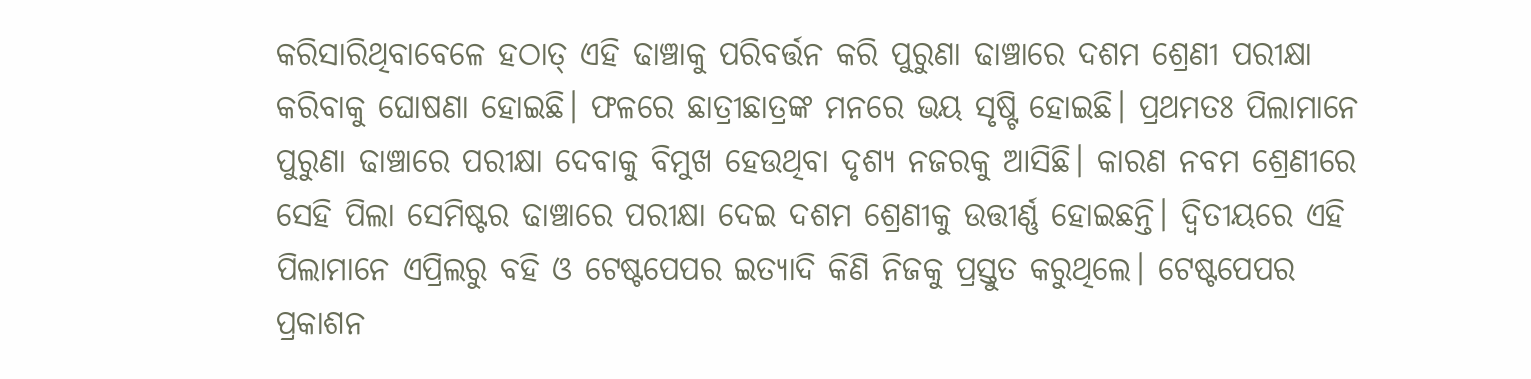କରିସାରିଥିବାବେଳେ ହଠାତ୍‌ ଏହି ଢାଞ୍ଚାକୁ ପରିବର୍ତ୍ତନ କରି ପୁରୁଣା ଢାଞ୍ଚାରେ ଦଶମ ଶ୍ରେଣୀ ପରୀକ୍ଷା କରିବାକୁ ଘୋଷଣା ହୋଇଛି। ଫଳରେ ଛାତ୍ରୀଛାତ୍ରଙ୍କ ମନରେ ଭୟ ସୃଷ୍ଟି ହୋଇଛି। ପ୍ରଥମତଃ ପିଲାମାନେ ପୁରୁଣା ଢାଞ୍ଚାରେ ପରୀକ୍ଷା ଦେବାକୁ ବିମୁଖ ହେଉଥିବା ଦୃଶ୍ୟ ନଜରକୁ ଆସିଛି। କାରଣ ନବମ ଶ୍ରେଣୀରେ ସେହି ପିଲା ସେମିଷ୍ଟର ଢାଞ୍ଚାରେ ପରୀକ୍ଷା ଦେଇ ଦଶମ ଶ୍ରେଣୀକୁ ଉତ୍ତୀର୍ଣ୍ଣ ହୋଇଛନ୍ତି। ଦ୍ୱିତୀୟରେ ଏହି ପିଲାମାନେ ଏପ୍ରିଲରୁ ବହି ଓ ଟେଷ୍ଟପେପର ଇତ୍ୟାଦି କିଣି ନିଜକୁ ପ୍ରସ୍ତୁତ କରୁଥିଲେ। ଟେଷ୍ଟପେପର ପ୍ରକାଶନ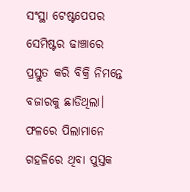ସଂସ୍ଥା ଟେଷ୍ଟପେପର ସେମିଷ୍ଟର ଢାଞ୍ଚାରେ ପ୍ରସ୍ତୁତ କରି ବିକ୍ରି ନିମନ୍ତେ ବଜାରକୁ ଛାଡିଥିଲା। ଫଳରେ ପିଲାମାନେ ଗହଳିରେ ଥିବା ପୁସ୍ତକ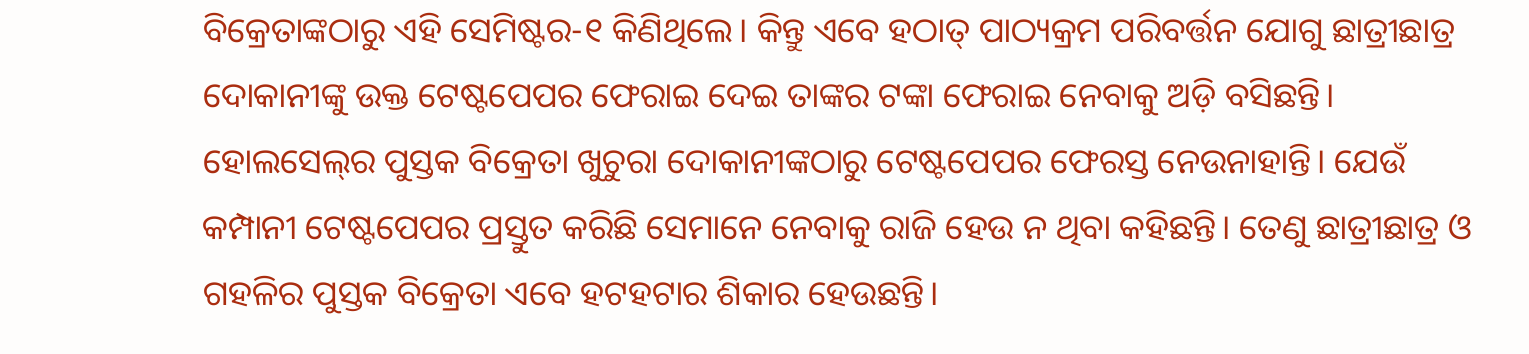ବିକ୍ରେତାଙ୍କଠାରୁ ଏହି ସେମିଷ୍ଟର-୧ କିଣିଥିଲେ। କିନ୍ତୁ ଏବେ ହଠାତ୍‌ ପାଠ୍ୟକ୍ରମ ପରିବର୍ତ୍ତନ ଯୋଗୁ ଛାତ୍ରୀଛାତ୍ର ଦୋକାନୀଙ୍କୁ ଉକ୍ତ ଟେଷ୍ଟପେପର ଫେରାଇ ଦେଇ ତାଙ୍କର ଟଙ୍କା ଫେରାଇ ନେବାକୁ ଅଡ଼ି ବସିଛନ୍ତି। ହୋଲସେଲ୍‌ର ପୁସ୍ତକ ବିକ୍ରେତା ଖୁଚୁରା ଦୋକାନୀଙ୍କଠାରୁ ଟେଷ୍ଟପେପର ଫେରସ୍ତ ନେଉନାହାନ୍ତି। ଯେଉଁ କମ୍ପାନୀ ଟେଷ୍ଟପେପର ପ୍ରସ୍ତୁତ କରିଛି ସେମାନେ ନେବାକୁ ରାଜି ହେଉ ନ ଥିବା କହିଛନ୍ତି। ତେଣୁ ଛାତ୍ରୀଛାତ୍ର ଓ ଗହଳିର ପୁସ୍ତକ ବିକ୍ରେତା ଏବେ ହଟହଟାର ଶିକାର ହେଉଛନ୍ତି।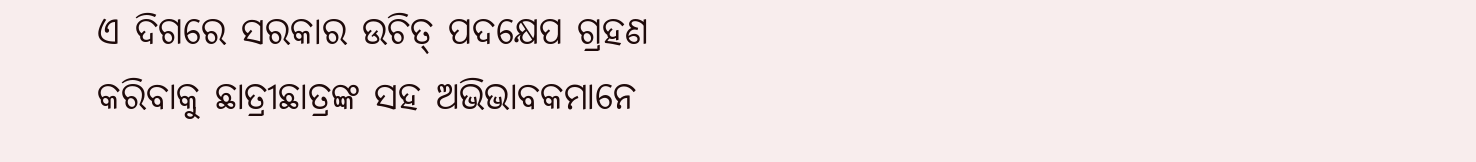ଏ ଦିଗରେ ସରକାର ଉଚିତ୍‌ ପଦକ୍ଷେପ ଗ୍ରହଣ କରିବାକୁ ଛାତ୍ରୀଛାତ୍ରଙ୍କ ସହ ଅଭିଭାବକମାନେ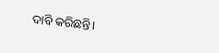ଦାବି କରିଛନ୍ତି।